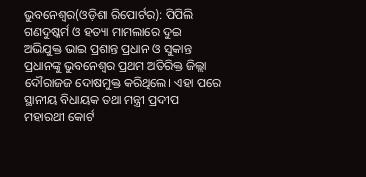ଭୁବନେଶ୍ୱର(ଓଡ଼ିଶା ରିପୋର୍ଟର): ପିପିଲି ଗଣଦୁଷ୍କର୍ମ ଓ ହତ୍ୟା ମାମଲାରେ ଦୁଇ ଅଭିଯୁକ୍ତ ଭାଇ ପ୍ରଶାନ୍ତ ପ୍ରଧାନ ଓ ସୁକାନ୍ତ ପ୍ରଧାନଙ୍କୁ ଭୁବନେଶ୍ୱର ପ୍ରଥମ ଅତିରିକ୍ତ ଜିଲ୍ଲା ଦୌରାଜଜ ଦୋଷମୁକ୍ତ କରିଥିଲେ। ଏହା ପରେ ସ୍ଥାନୀୟ ବିଧାୟକ ତଥା ମନ୍ତ୍ରୀ ପ୍ରଦୀପ ମହାରଥୀ କୋର୍ଟ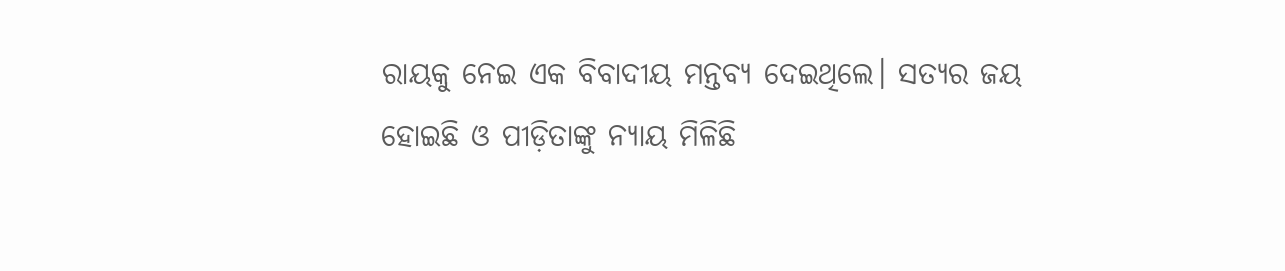ରାୟକୁ ନେଇ ଏକ ବିବାଦୀୟ ମନ୍ତବ୍ୟ ଦେଇଥିଲେ। ସତ୍ୟର ଜୟ ହୋଇଛି ଓ ପୀଡ଼ିତାଙ୍କୁ ନ୍ୟାୟ ମିଳିଛି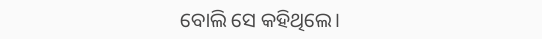ବୋଲି ସେ କହିଥିଲେ।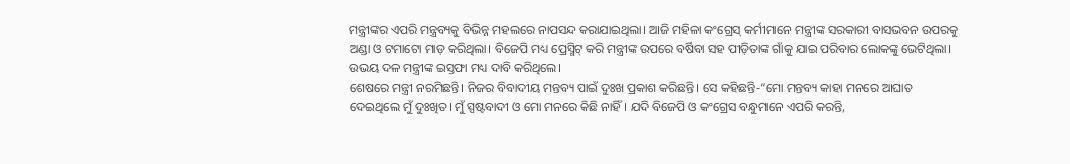ମନ୍ତ୍ରୀଙ୍କର ଏପରି ମନ୍ତ୍ରବ୍ୟକୁ ବିଭିନ୍ନ ମହଲରେ ନାପସନ୍ଦ କରାଯାଇଥିଲା। ଆଜି ମହିଳା କଂଗ୍ରେସ୍ କର୍ମୀମାନେ ମନ୍ତ୍ରୀଙ୍କ ସରକାରୀ ବାସଭବନ ଉପରକୁ ଅଣ୍ଡା ଓ ଟମାଟୋ ମାଡ଼ କରିଥିଲା। ବିଜେପି ମଧ୍ୟ ପ୍ରେସ୍ମିଟ୍ କରି ମନ୍ତ୍ରୀଙ୍କ ଉପରେ ବର୍ଷିବା ସହ ପୀଡ଼ିତାଙ୍କ ଗାଁକୁ ଯାଇ ପରିବାର ଲୋକଙ୍କୁ ଭେଟିଥିଲା। ଉଭୟ ଦଳ ମନ୍ତ୍ରୀଙ୍କ ଇସ୍ତଫା ମଧ୍ୟ ଦାବି କରିଥିଲେ।
ଶେଷରେ ମନ୍ତ୍ରୀ ନରମିଛନ୍ତି। ନିଜର ବିବାଦୀୟ ମନ୍ତବ୍ୟ ପାଇଁ ଦୁଃଖ ପ୍ରକାଶ କରିଛନ୍ତି। ସେ କହିଛନ୍ତି-“ମୋ ମନ୍ତବ୍ୟ କାହା ମନରେ ଆଘାତ ଦେଇଥିଲେ ମୁଁ ଦୁଃଖିତ। ମୁଁ ସ୍ପଷ୍ଟବାଦୀ ଓ ମୋ ମନରେ କିଛି ନାହିଁ। ଯଦି ବିଜେପି ଓ କଂଗ୍ରେସ ବନ୍ଧୁମାନେ ଏପରି କରନ୍ତି,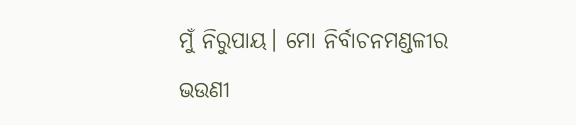ମୁଁ ନିରୁପାୟ। ମୋ ନିର୍ବାଚନମଣ୍ଡଳୀର ଭଉଣୀ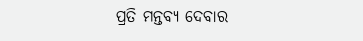ପ୍ରତି ମନ୍ତବ୍ୟ ଦେବାର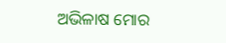ଅଭିଳାଷ ମୋର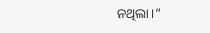ନଥିଲା।”